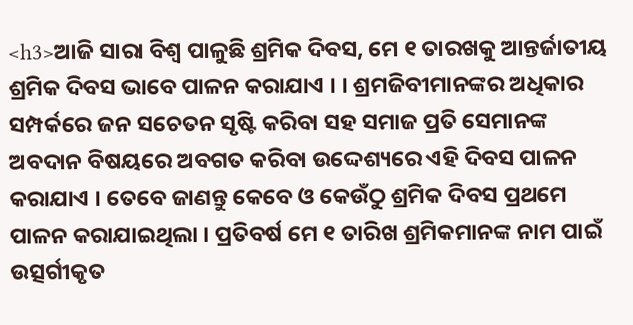<h3>ଆଜି ସାରା ବିଶ୍ୱ ପାଳୁଛି ଶ୍ରମିକ ଦିବସ, ମେ ୧ ତାରଖକୁ ଆନ୍ତର୍ଜାତୀୟ ଶ୍ରମିକ ଦିବସ ଭାବେ ପାଳନ କରାଯାଏ । । ଶ୍ରମଜିବୀମାନଙ୍କର ଅଧିକାର ସମ୍ପର୍କରେ ଜନ ସଚେତନ ସୃଷ୍ଟି କରିବା ସହ ସମାଜ ପ୍ରତି ସେମାନଙ୍କ ଅବଦାନ ବିଷୟରେ ଅବଗତ କରିବା ଉଦ୍ଦେଶ୍ୟରେ ଏହି ଦିବସ ପାଳନ କରାଯାଏ । ତେବେ ଜାଣନ୍ତୁ କେବେ ଓ କେଉଁଠୁ ଶ୍ରମିକ ଦିବସ ପ୍ରଥମେ ପାଳନ କରାଯାଇଥିଲା । ପ୍ରତିବର୍ଷ ମେ ୧ ତାରିଖ ଶ୍ରମିକମାନଙ୍କ ନାମ ପାଇଁ ଉତ୍ସର୍ଗୀକୃତ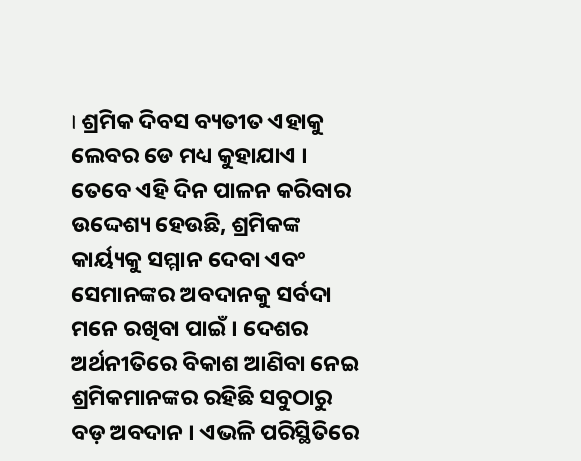। ଶ୍ରମିକ ଦିବସ ବ୍ୟତୀତ ଏହାକୁ ଲେବର ଡେ ମଧ୍ୟ କୁହାଯାଏ । ତେବେ ଏହି ଦିନ ପାଳନ କରିବାର ଉଦ୍ଦେଶ୍ୟ ହେଉଛି, ଶ୍ରମିକଙ୍କ କାର୍ୟ୍ୟକୁ ସମ୍ମାନ ଦେବା ଏବଂ ସେମାନଙ୍କର ଅବଦାନକୁ ସର୍ବଦା ମନେ ରଖିବା ପାଇଁ । ଦେଶର ଅର୍ଥନୀତିରେ ବିକାଶ ଆଣିବା ନେଇ ଶ୍ରମିକମାନଙ୍କର ରହିଛି ସବୁଠାରୁ ବଡ଼ ଅବଦାନ । ଏଭଳି ପରିସ୍ଥିତିରେ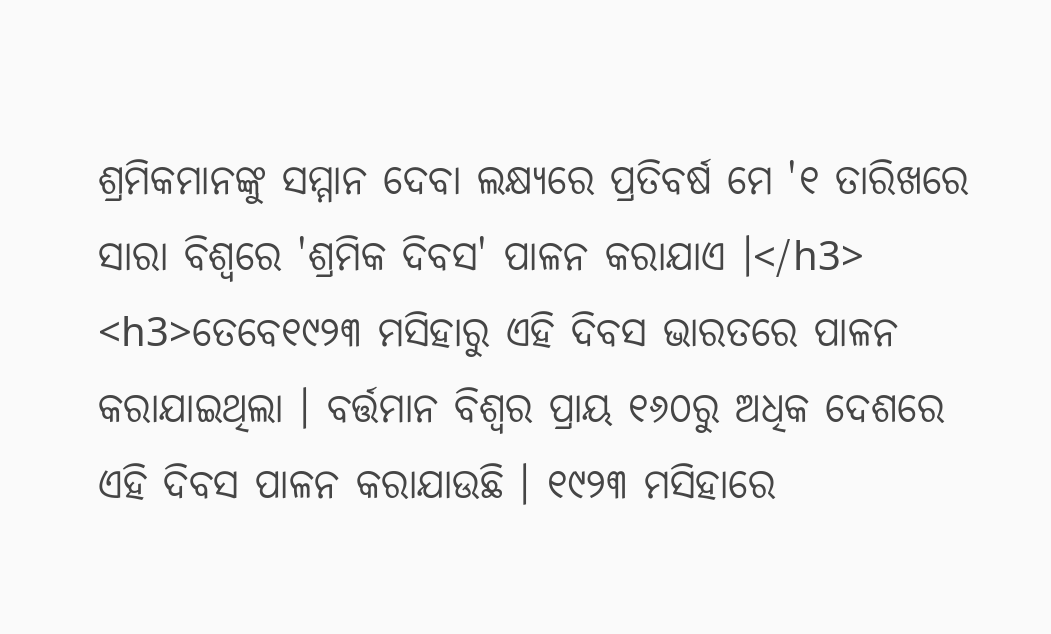ଶ୍ରମିକମାନଙ୍କୁ ସମ୍ମାନ ଦେବା ଲକ୍ଷ୍ୟରେ ପ୍ରତିବର୍ଷ ମେ '୧ ତାରିଖରେ ସାରା ବିଶ୍ୱରେ 'ଶ୍ରମିକ ଦିବସ' ପାଳନ କରାଯାଏ ।</h3> <h3>ତେବେ୧୯୨୩ ମସିହାରୁ ଏହି ଦିବସ ଭାରତରେ ପାଳନ କରାଯାଇଥିଲା । ବର୍ତ୍ତମାନ ବିଶ୍ୱର ପ୍ରାୟ ୧୬୦ରୁ ଅଧିକ ଦେଶରେ ଏହି ଦିବସ ପାଳନ କରାଯାଉଛି । ୧୯୨୩ ମସିହାରେ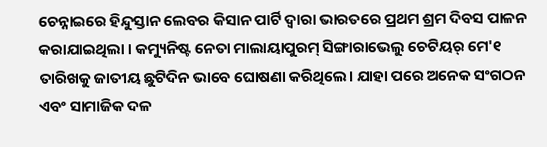ଚେନ୍ନାଇରେ ହିନ୍ଦୁସ୍ତାନ ଲେବର କିସାନ ପାର୍ଟି ଦ୍ୱାରା ଭାରତରେ ପ୍ରଥମ ଶ୍ରମ ଦିବସ ପାଳନ କରାଯାଇଥିଲା । କମ୍ୟୁନିଷ୍ଟ ନେତା ମାଲାୟାପୁରମ୍ ସିଙ୍ଗାରାଭେଲୁ ଚେଟିୟର୍ ମେ'୧ ତାରିଖକୁ ଜାତୀୟ ଛୁଟିଦିନ ଭାବେ ଘୋଷଣା କରିଥିଲେ। ଯାହା ପରେ ଅନେକ ସଂଗଠନ ଏବଂ ସାମାଜିକ ଦଳ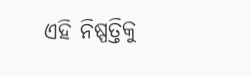ଏହି ନିଷ୍ପତ୍ତିକୁ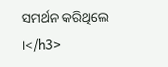ସମର୍ଥନ କରିଥିଲେ ।</h3>